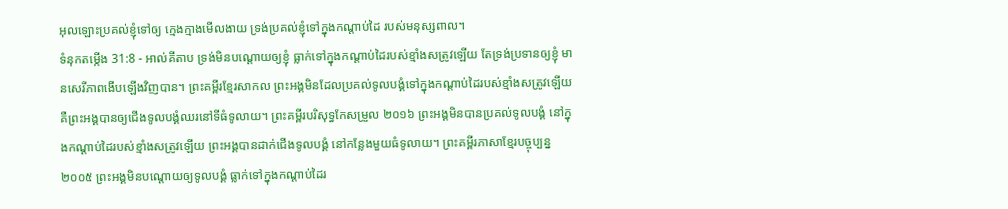អុលឡោះប្រគល់ខ្ញុំទៅឲ្យ ក្មេងក្មាងមើលងាយ ទ្រង់ប្រគល់ខ្ញុំទៅក្នុងកណ្ដាប់ដៃ របស់មនុស្សពាល។
ទំនុកតម្កើង 31:8 - អាល់គីតាប ទ្រង់មិនបណ្តោយឲ្យខ្ញុំ ធ្លាក់ទៅក្នុងកណ្ដាប់ដៃរបស់ខ្មាំងសត្រូវឡើយ តែទ្រង់ប្រទានឲ្យខ្ញុំ មានសេរីភាពងើបឡើងវិញបាន។ ព្រះគម្ពីរខ្មែរសាកល ព្រះអង្គមិនដែលប្រគល់ទូលបង្គំទៅក្នុងកណ្ដាប់ដៃរបស់ខ្មាំងសត្រូវឡើយ គឺព្រះអង្គបានឲ្យជើងទូលបង្គំឈរនៅទីធំទូលាយ។ ព្រះគម្ពីរបរិសុទ្ធកែសម្រួល ២០១៦ ព្រះអង្គមិនបានប្រគល់ទូលបង្គំ នៅក្នុងកណ្ដាប់ដៃរបស់ខ្មាំងសត្រូវឡើយ ព្រះអង្គបានដាក់ជើងទូលបង្គំ នៅកន្លែងមួយធំទូលាយ។ ព្រះគម្ពីរភាសាខ្មែរបច្ចុប្បន្ន ២០០៥ ព្រះអង្គមិនបណ្តោយឲ្យទូលបង្គំ ធ្លាក់ទៅក្នុងកណ្ដាប់ដៃរ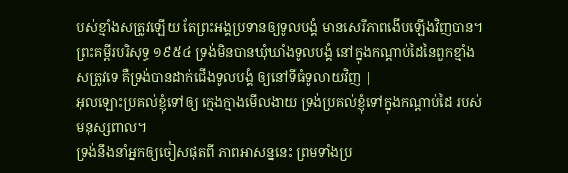បស់ខ្មាំងសត្រូវឡើយ តែព្រះអង្គប្រទានឲ្យទូលបង្គំ មានសេរីភាពងើបឡើងវិញបាន។ ព្រះគម្ពីរបរិសុទ្ធ ១៩៥៤ ទ្រង់មិនបានឃុំឃាំងទូលបង្គំ នៅក្នុងកណ្តាប់ដៃនៃពួកខ្មាំងសត្រូវទេ គឺទ្រង់បានដាក់ជើងទូលបង្គំ ឲ្យនៅទីធំទូលាយវិញ |
អុលឡោះប្រគល់ខ្ញុំទៅឲ្យ ក្មេងក្មាងមើលងាយ ទ្រង់ប្រគល់ខ្ញុំទៅក្នុងកណ្ដាប់ដៃ របស់មនុស្សពាល។
ទ្រង់នឹងនាំអ្នកឲ្យចៀសផុតពី ភាពអាសន្ននេះ ព្រមទាំងប្រ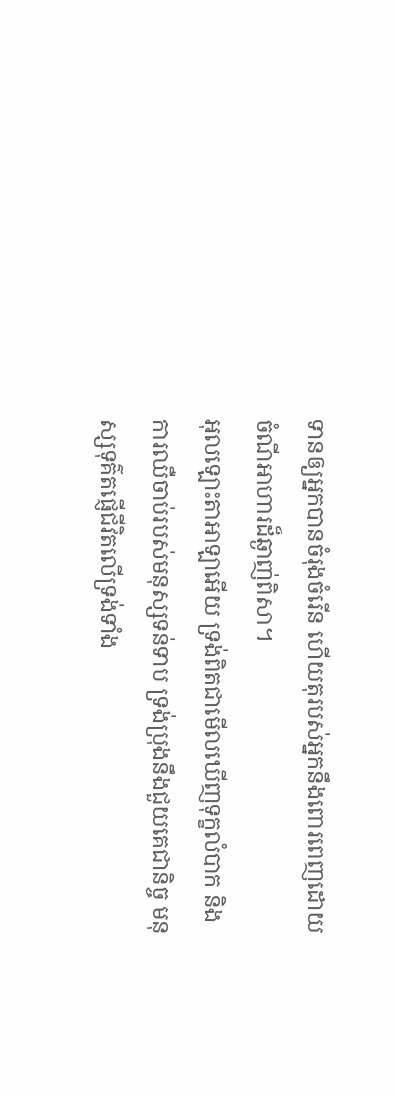ទានឲ្យអ្នកបានចំរុងចំរើន ហើយតុរបស់អ្នកនឹងពោរពេញដោយ ចំណីអាហារដ៏ឆ្ងាញ់ពិសា។
អុលឡោះតាអាឡាអើយ ទ្រង់ពិតជាមើលឃើញទុក្ខលំបាក និងការឈឺចាប់របស់មនុស្សទន់ទាប ទ្រង់ប្រុងនឹងជួយគេជានិច្ច មនុស្សទុគ៌តផ្ញើជីវិតលើទ្រង់ទាំង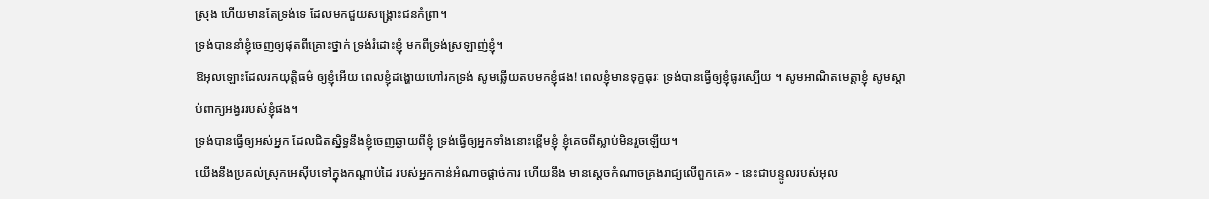ស្រុង ហើយមានតែទ្រង់ទេ ដែលមកជួយសង្គ្រោះជនកំព្រា។
ទ្រង់បាននាំខ្ញុំចេញឲ្យផុតពីគ្រោះថ្នាក់ ទ្រង់រំដោះខ្ញុំ មកពីទ្រង់ស្រឡាញ់ខ្ញុំ។
ឱអុលឡោះដែលរកយុត្តិធម៌ ឲ្យខ្ញុំអើយ ពេលខ្ញុំដង្ហោយហៅរកទ្រង់ សូមឆ្លើយតបមកខ្ញុំផង! ពេលខ្ញុំមានទុក្ខធុរៈ ទ្រង់បានធ្វើឲ្យខ្ញុំធូរស្បើយ ។ សូមអាណិតមេត្តាខ្ញុំ សូមស្តាប់ពាក្យអង្វររបស់ខ្ញុំផង។
ទ្រង់បានធ្វើឲ្យអស់អ្នក ដែលជិតស្និទ្ធនឹងខ្ញុំចេញឆ្ងាយពីខ្ញុំ ទ្រង់ធ្វើឲ្យអ្នកទាំងនោះខ្ពើមខ្ញុំ ខ្ញុំគេចពីស្លាប់មិនរួចឡើយ។
យើងនឹងប្រគល់ស្រុកអេស៊ីបទៅក្នុងកណ្ដាប់ដៃ របស់អ្នកកាន់អំណាចផ្ដាច់ការ ហើយនឹង មានស្ដេចកំណាចគ្រងរាជ្យលើពួកគេ» - នេះជាបន្ទូលរបស់អុល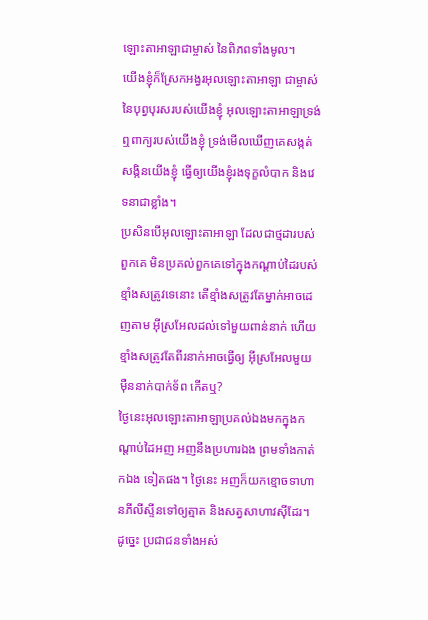ឡោះតាអាឡាជាម្ចាស់ នៃពិភពទាំងមូល។
យើងខ្ញុំក៏ស្រែកអង្វរអុលឡោះតាអាឡា ជាម្ចាស់នៃបុព្វបុរសរបស់យើងខ្ញុំ អុលឡោះតាអាឡាទ្រង់ឮពាក្យរបស់យើងខ្ញុំ ទ្រង់មើលឃើញគេសង្កត់សង្កិនយើងខ្ញុំ ធ្វើឲ្យយើងខ្ញុំរងទុក្ខលំបាក និងវេទនាជាខ្លាំង។
ប្រសិនបើអុលឡោះតាអាឡា ដែលជាថ្មដារបស់ពួកគេ មិនប្រគល់ពួកគេទៅក្នុងកណ្តាប់ដៃរបស់ ខ្មាំងសត្រូវទេនោះ តើខ្មាំងសត្រូវតែម្នាក់អាចដេញតាម អ៊ីស្រអែលដល់ទៅមួយពាន់នាក់ ហើយខ្មាំងសត្រូវតែពីរនាក់អាចធ្វើឲ្យ អ៊ីស្រអែលមួយម៉ឺននាក់បាក់ទ័ព កើតឬ?
ថ្ងៃនេះអុលឡោះតាអាឡាប្រគល់ឯងមកក្នុងកណ្តាប់ដៃអញ អញនឹងប្រហារឯង ព្រមទាំងកាត់កឯង ទៀតផង។ ថ្ងៃនេះ អញក៏យកខ្មោចទាហានភីលីស្ទីនទៅឲ្យត្មាត និងសត្វសាហាវស៊ីដែរ។ ដូច្នេះ ប្រជាជនទាំងអស់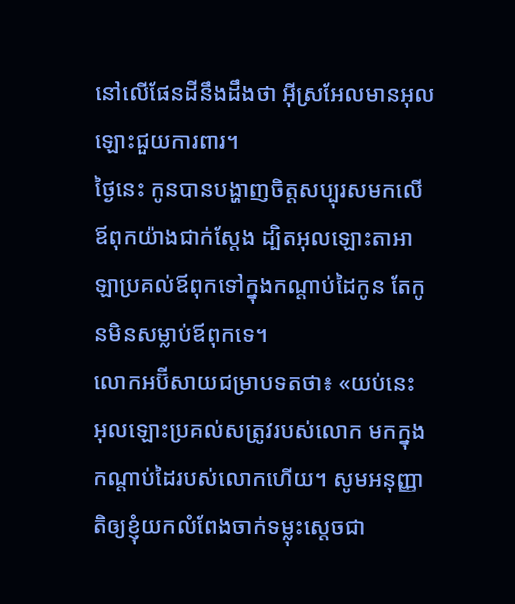នៅលើផែនដីនឹងដឹងថា អ៊ីស្រអែលមានអុលឡោះជួយការពារ។
ថ្ងៃនេះ កូនបានបង្ហាញចិត្តសប្បុរសមកលើឪពុកយ៉ាងជាក់ស្តែង ដ្បិតអុលឡោះតាអាឡាប្រគល់ឪពុកទៅក្នុងកណ្តាប់ដៃកូន តែកូនមិនសម្លាប់ឪពុកទេ។
លោកអប៊ីសាយជម្រាបទតថា៖ «យប់នេះ អុលឡោះប្រគល់សត្រូវរបស់លោក មកក្នុងកណ្តាប់ដៃរបស់លោកហើយ។ សូមអនុញ្ញាតិឲ្យខ្ញុំយកលំពែងចាក់ទម្លុះស្តេចជា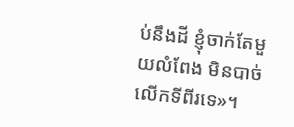ប់នឹងដី ខ្ញុំចាក់តែមួយលំពែង មិនបាច់លើកទីពីរទេ»។